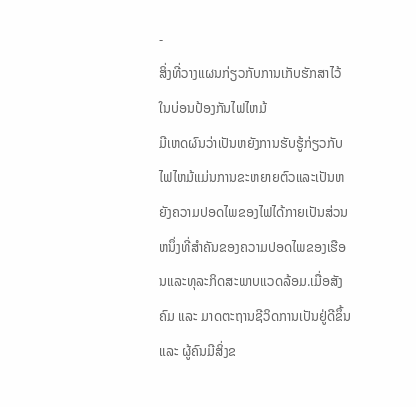-
ສິ່ງທີ່ວາງແຜນກ່ຽວກັບການເກັບຮັກສາໄວ້ໃນບ່ອນປ້ອງກັນໄຟໄຫມ້
ມີເຫດຜົນວ່າເປັນຫຍັງການຮັບຮູ້ກ່ຽວກັບໄຟໄຫມ້ແມ່ນການຂະຫຍາຍຕົວແລະເປັນຫຍັງຄວາມປອດໄພຂອງໄຟໄດ້ກາຍເປັນສ່ວນຫນຶ່ງທີ່ສໍາຄັນຂອງຄວາມປອດໄພຂອງເຮືອນແລະທຸລະກິດສະພາບແວດລ້ອມ.ເມື່ອສັງຄົມ ແລະ ມາດຕະຖານຊີວິດການເປັນຢູ່ດີຂຶ້ນ ແລະ ຜູ້ຄົນມີສິ່ງຂ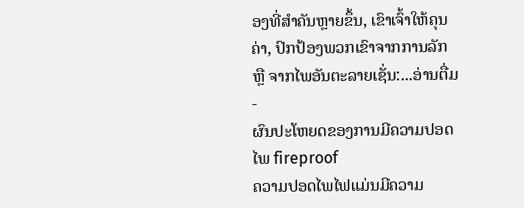ອງທີ່ສຳຄັນຫຼາຍຂຶ້ນ, ເຂົາເຈົ້າໃຫ້ຄຸນຄ່າ, ປົກປ້ອງພວກເຂົາຈາກການລັກ ຫຼື ຈາກໄພອັນຕະລາຍເຊັ່ນ:...ອ່ານຕື່ມ -
ຜົນປະໂຫຍດຂອງການມີຄວາມປອດໄພ fireproof
ຄວາມປອດໄພໄຟແມ່ນມີຄວາມ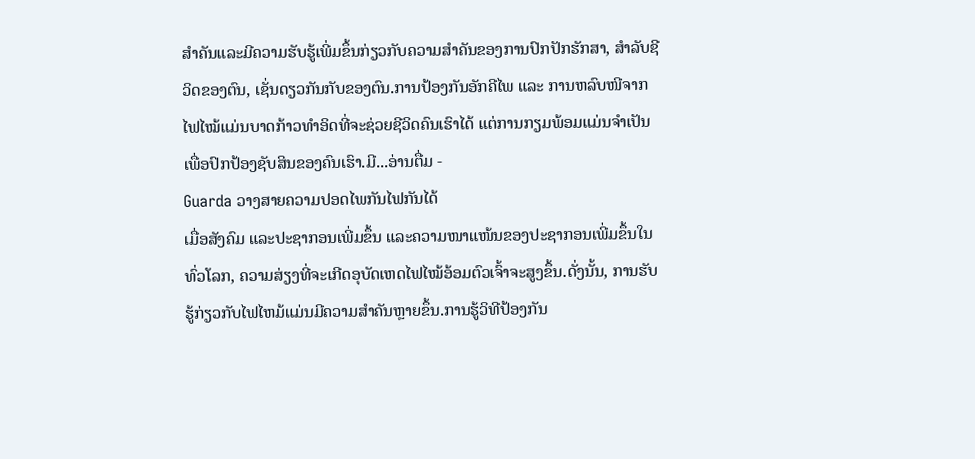ສໍາຄັນແລະມີຄວາມຮັບຮູ້ເພີ່ມຂຶ້ນກ່ຽວກັບຄວາມສໍາຄັນຂອງການປົກປັກຮັກສາ, ສໍາລັບຊີວິດຂອງຕົນ, ເຊັ່ນດຽວກັນກັບຂອງຕົນ.ການປ້ອງກັນອັກຄີໄພ ແລະ ການຫລົບໜີຈາກໄຟໄໝ້ແມ່ນບາດກ້າວທຳອິດທີ່ຈະຊ່ວຍຊີວິດຄົນເຮົາໄດ້ ແຕ່ການກຽມພ້ອມແມ່ນຈຳເປັນເພື່ອປົກປ້ອງຊັບສິນຂອງຄົນເຮົາ.ມີ...ອ່ານຕື່ມ -
Guarda ວາງສາຍຄວາມປອດໄພກັນໄຟກັນໄດ້
ເມື່ອສັງຄົມ ແລະປະຊາກອນເພີ່ມຂຶ້ນ ແລະຄວາມໜາແໜ້ນຂອງປະຊາກອນເພີ່ມຂຶ້ນໃນທົ່ວໂລກ, ຄວາມສ່ຽງທີ່ຈະເກີດອຸບັດເຫດໄຟໄໝ້ອ້ອມຕົວເຈົ້າຈະສູງຂຶ້ນ.ດັ່ງນັ້ນ, ການຮັບຮູ້ກ່ຽວກັບໄຟໄຫມ້ແມ່ນມີຄວາມສໍາຄັນຫຼາຍຂຶ້ນ.ການຮູ້ວິທີປ້ອງກັນ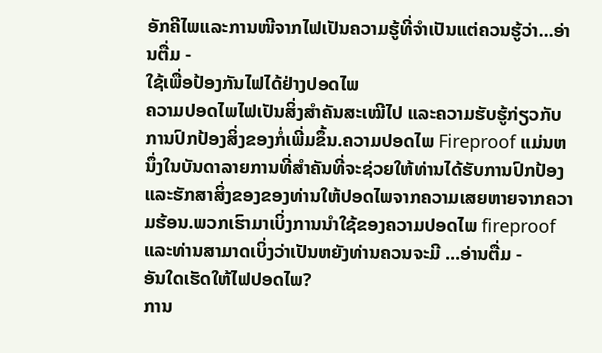ອັກຄີໄພແລະການໜີຈາກໄຟເປັນຄວາມຮູ້ທີ່ຈຳເປັນແຕ່ຄວນຮູ້ວ່າ...ອ່ານຕື່ມ -
ໃຊ້ເພື່ອປ້ອງກັນໄຟໄດ້ຢ່າງປອດໄພ
ຄວາມປອດໄພໄຟເປັນສິ່ງສຳຄັນສະເໝີໄປ ແລະຄວາມຮັບຮູ້ກ່ຽວກັບການປົກປ້ອງສິ່ງຂອງກໍ່ເພີ່ມຂຶ້ນ.ຄວາມປອດໄພ Fireproof ແມ່ນຫນຶ່ງໃນບັນດາລາຍການທີ່ສໍາຄັນທີ່ຈະຊ່ວຍໃຫ້ທ່ານໄດ້ຮັບການປົກປ້ອງແລະຮັກສາສິ່ງຂອງຂອງທ່ານໃຫ້ປອດໄພຈາກຄວາມເສຍຫາຍຈາກຄວາມຮ້ອນ.ພວກເຮົາມາເບິ່ງການນໍາໃຊ້ຂອງຄວາມປອດໄພ fireproof ແລະທ່ານສາມາດເບິ່ງວ່າເປັນຫຍັງທ່ານຄວນຈະມີ ...ອ່ານຕື່ມ -
ອັນໃດເຮັດໃຫ້ໄຟປອດໄພ?
ການ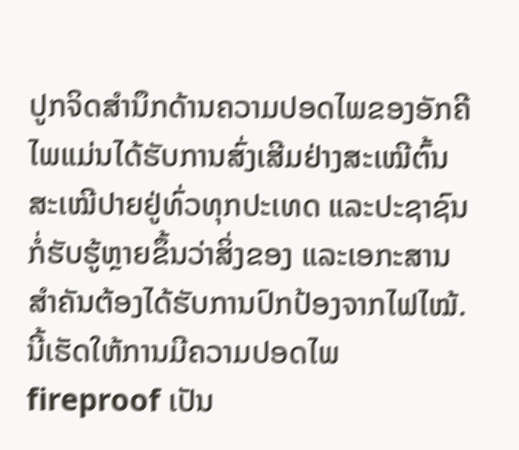ປູກຈິດສໍານຶກດ້ານຄວາມປອດໄພຂອງອັກຄີໄພແມ່ນໄດ້ຮັບການສົ່ງເສີມຢ່າງສະເໝີຕົ້ນສະເໝີປາຍຢູ່ທົ່ວທຸກປະເທດ ແລະປະຊາຊົນກໍ່ຮັບຮູ້ຫຼາຍຂຶ້ນວ່າສິ່ງຂອງ ແລະເອກະສານສຳຄັນຕ້ອງໄດ້ຮັບການປົກປ້ອງຈາກໄຟໄໝ້.ນີ້ເຮັດໃຫ້ການມີຄວາມປອດໄພ fireproof ເປັນ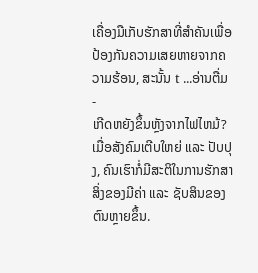ເຄື່ອງມືເກັບຮັກສາທີ່ສໍາຄັນເພື່ອປ້ອງກັນຄວາມເສຍຫາຍຈາກຄວາມຮ້ອນ, ສະນັ້ນ t ...ອ່ານຕື່ມ -
ເກີດຫຍັງຂຶ້ນຫຼັງຈາກໄຟໄຫມ້?
ເມື່ອສັງຄົມເຕີບໃຫຍ່ ແລະ ປັບປຸງ, ຄົນເຮົາກໍ່ມີສະຕິໃນການຮັກສາສິ່ງຂອງມີຄ່າ ແລະ ຊັບສິນຂອງຕົນຫຼາຍຂຶ້ນ.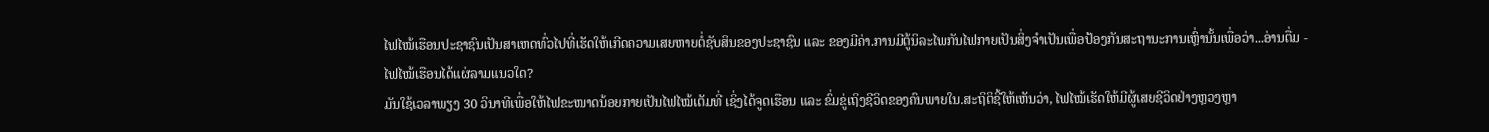ໄຟໄໝ້ເຮືອນປະຊາຊົນເປັນສາເຫດທົ່ວໄປທີ່ເຮັດໃຫ້ເກີດຄວາມເສຍຫາຍຕໍ່ຊັບສິນຂອງປະຊາຊົນ ແລະ ຂອງມີຄ່າ.ການມີຕູ້ນິລະໄພກັນໄຟກາຍເປັນສິ່ງຈຳເປັນເພື່ອປ້ອງກັນສະຖານະການເຫຼົ່ານັ້ນເພື່ອວ່າ...ອ່ານຕື່ມ -
ໄຟໄໝ້ເຮືອນໄດ້ແຜ່ລາມແນວໃດ?
ມັນໃຊ້ເວລາພຽງ 30 ວິນາທີເພື່ອໃຫ້ໄຟຂະໜາດນ້ອຍກາຍເປັນໄຟໄໝ້ເຕັມທີ່ ເຊິ່ງໄດ້ຈູດເຮືອນ ແລະ ຂົ່ມຂູ່ເຖິງຊີວິດຂອງຄົນພາຍໃນ.ສະຖິຕິຊີ້ໃຫ້ເຫັນວ່າ, ໄຟໄໝ້ເຮັດໃຫ້ມີຜູ້ເສຍຊີວິດຢ່າງຫຼວງຫຼາ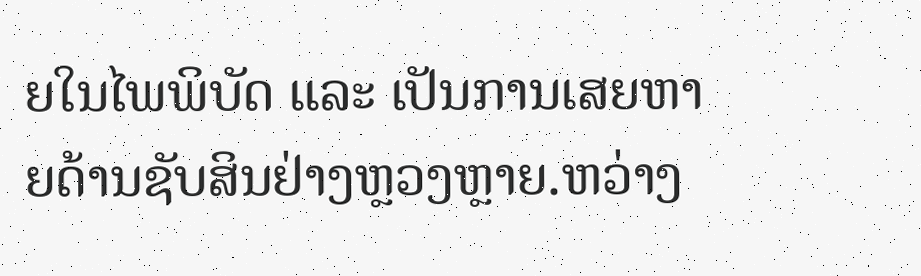ຍໃນໄພພິບັດ ແລະ ເປັນການເສຍຫາຍດ້ານຊັບສິນຢ່າງຫຼວງຫຼາຍ.ຫວ່າງ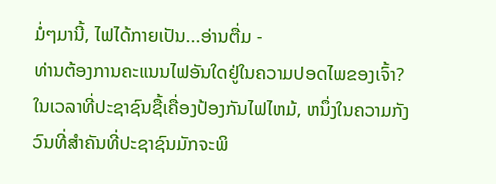ມໍ່ໆມານີ້, ໄຟໄດ້ກາຍເປັນ...ອ່ານຕື່ມ -
ທ່ານຕ້ອງການຄະແນນໄຟອັນໃດຢູ່ໃນຄວາມປອດໄພຂອງເຈົ້າ?
ໃນເວລາທີ່ປະຊາຊົນຊື້ເຄື່ອງປ້ອງກັນໄຟໄຫມ້, ຫນຶ່ງໃນຄວາມກັງວົນທີ່ສໍາຄັນທີ່ປະຊາຊົນມັກຈະພິ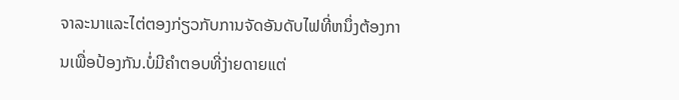ຈາລະນາແລະໄຕ່ຕອງກ່ຽວກັບການຈັດອັນດັບໄຟທີ່ຫນຶ່ງຕ້ອງການເພື່ອປ້ອງກັນ.ບໍ່ມີຄໍາຕອບທີ່ງ່າຍດາຍແຕ່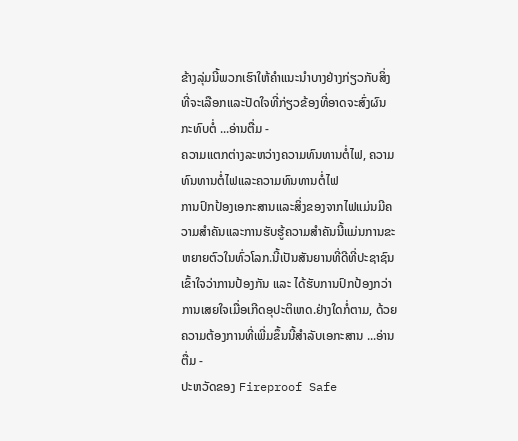ຂ້າງລຸ່ມນີ້ພວກເຮົາໃຫ້ຄໍາແນະນໍາບາງຢ່າງກ່ຽວກັບສິ່ງທີ່ຈະເລືອກແລະປັດໃຈທີ່ກ່ຽວຂ້ອງທີ່ອາດຈະສົ່ງຜົນກະທົບຕໍ່ ...ອ່ານຕື່ມ -
ຄວາມແຕກຕ່າງລະຫວ່າງຄວາມທົນທານຕໍ່ໄຟ, ຄວາມທົນທານຕໍ່ໄຟແລະຄວາມທົນທານຕໍ່ໄຟ
ການປົກປ້ອງເອກະສານແລະສິ່ງຂອງຈາກໄຟແມ່ນມີຄວາມສໍາຄັນແລະການຮັບຮູ້ຄວາມສໍາຄັນນີ້ແມ່ນການຂະຫຍາຍຕົວໃນທົ່ວໂລກ.ນີ້ເປັນສັນຍານທີ່ດີທີ່ປະຊາຊົນເຂົ້າໃຈວ່າການປ້ອງກັນ ແລະ ໄດ້ຮັບການປົກປ້ອງກວ່າການເສຍໃຈເມື່ອເກີດອຸປະຕິເຫດ.ຢ່າງໃດກໍ່ຕາມ, ດ້ວຍຄວາມຕ້ອງການທີ່ເພີ່ມຂຶ້ນນີ້ສໍາລັບເອກະສານ ...ອ່ານຕື່ມ -
ປະຫວັດຂອງ Fireproof Safe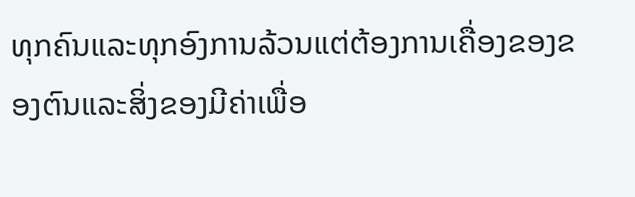ທຸກຄົນແລະທຸກອົງການລ້ວນແຕ່ຕ້ອງການເຄື່ອງຂອງຂອງຕົນແລະສິ່ງຂອງມີຄ່າເພື່ອ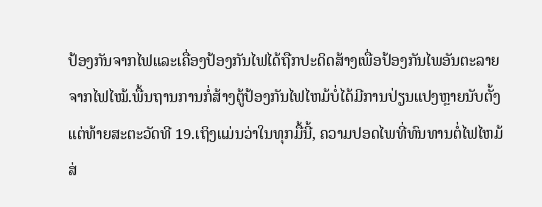ປ້ອງກັນຈາກໄຟແລະເຄື່ອງປ້ອງກັນໄຟໄດ້ຖືກປະດິດສ້າງເພື່ອປ້ອງກັນໄພອັນຕະລາຍຈາກໄຟໄໝ້.ພື້ນຖານການກໍ່ສ້າງຕູ້ປ້ອງກັນໄຟໄຫມ້ບໍ່ໄດ້ມີການປ່ຽນແປງຫຼາຍນັບຕັ້ງແຕ່ທ້າຍສະຕະວັດທີ 19.ເຖິງແມ່ນວ່າໃນທຸກມື້ນີ້, ຄວາມປອດໄພທີ່ທົນທານຕໍ່ໄຟໄຫມ້ສ່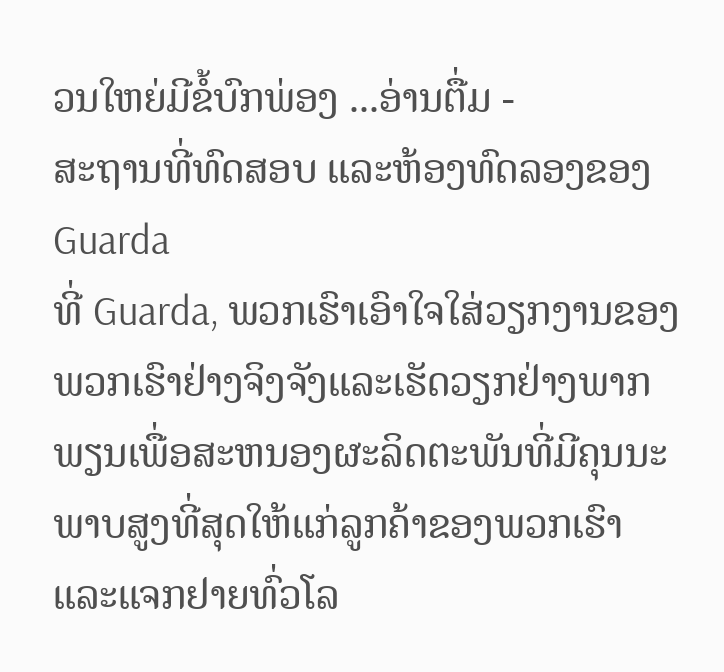ວນໃຫຍ່ມີຂໍ້ບົກພ່ອງ ...ອ່ານຕື່ມ -
ສະຖານທີ່ທົດສອບ ແລະຫ້ອງທົດລອງຂອງ Guarda
ທີ່ Guarda, ພວກເຮົາເອົາໃຈໃສ່ວຽກງານຂອງພວກເຮົາຢ່າງຈິງຈັງແລະເຮັດວຽກຢ່າງພາກພຽນເພື່ອສະຫນອງຜະລິດຕະພັນທີ່ມີຄຸນນະພາບສູງທີ່ສຸດໃຫ້ແກ່ລູກຄ້າຂອງພວກເຮົາແລະແຈກຢາຍທົ່ວໂລ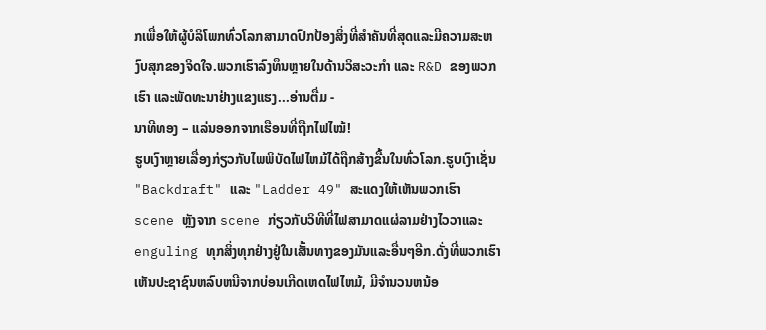ກເພື່ອໃຫ້ຜູ້ບໍລິໂພກທົ່ວໂລກສາມາດປົກປ້ອງສິ່ງທີ່ສໍາຄັນທີ່ສຸດແລະມີຄວາມສະຫງົບສຸກຂອງຈິດໃຈ.ພວກເຮົາລົງທຶນຫຼາຍໃນດ້ານວິສະວະກໍາ ແລະ R&D ຂອງພວກເຮົາ ແລະພັດທະນາຢ່າງແຂງແຮງ...ອ່ານຕື່ມ -
ນາທີທອງ – ແລ່ນອອກຈາກເຮືອນທີ່ຖືກໄຟໄໝ້!
ຮູບເງົາຫຼາຍເລື່ອງກ່ຽວກັບໄພພິບັດໄຟໄຫມ້ໄດ້ຖືກສ້າງຂື້ນໃນທົ່ວໂລກ.ຮູບເງົາເຊັ່ນ "Backdraft" ແລະ "Ladder 49" ສະແດງໃຫ້ເຫັນພວກເຮົາ scene ຫຼັງຈາກ scene ກ່ຽວກັບວິທີທີ່ໄຟສາມາດແຜ່ລາມຢ່າງໄວວາແລະ enguling ທຸກສິ່ງທຸກຢ່າງຢູ່ໃນເສັ້ນທາງຂອງມັນແລະອື່ນໆອີກ.ດັ່ງທີ່ພວກເຮົາເຫັນປະຊາຊົນຫລົບຫນີຈາກບ່ອນເກີດເຫດໄຟໄຫມ້, ມີຈໍານວນຫນ້ອ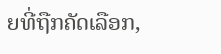ຍທີ່ຖືກຄັດເລືອກ,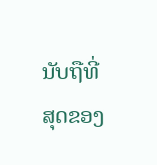ນັບຖືທີ່ສຸດຂອງ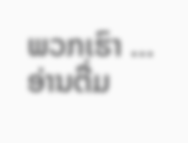ພວກເຮົາ ...ອ່ານຕື່ມ